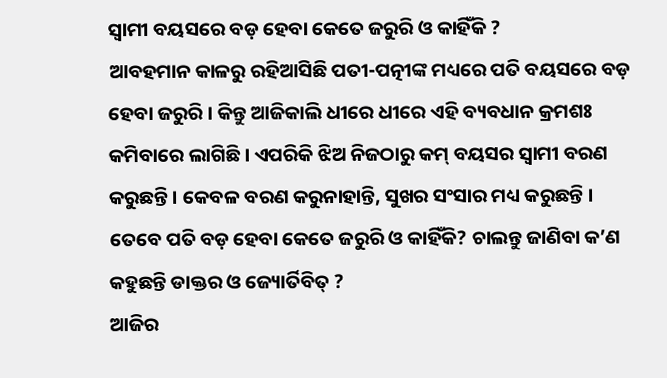ସ୍ୱାମୀ ବୟସରେ ବଡ଼ ହେବା କେତେ ଜରୁରି ଓ କାହିଁକି ?
ଆବହମାନ କାଳରୁ ରହିଆସିଛି ପତୀ-ପତ୍ନୀଙ୍କ ମଧ୍ୟରେ ପତି ବୟସରେ ବଡ଼ ହେବା ଜରୁରି । କିନ୍ତୁ ଆଜିକାଲି ଧୀରେ ଧୀରେ ଏହି ବ୍ୟବଧାନ କ୍ରମଶଃ କମିବାରେ ଲାଗିଛି । ଏପରିକି ଝିଅ ନିଜଠାରୁ କମ୍ ବୟସର ସ୍ୱାମୀ ବରଣ କରୁଛନ୍ତି । କେବଳ ବରଣ କରୁନାହାନ୍ତି, ସୁଖର ସଂସାର ମଧ୍ୟ କରୁଛନ୍ତି । ତେବେ ପତି ବଡ଼ ହେବା କେତେ ଜରୁରି ଓ କାହିଁକି? ଚାଲନ୍ତୁ ଜାଣିବା କ’ଣ କହୁଛନ୍ତି ଡାକ୍ତର ଓ ଜ୍ୟୋର୍ତିବିତ୍ ?
ଆଜିର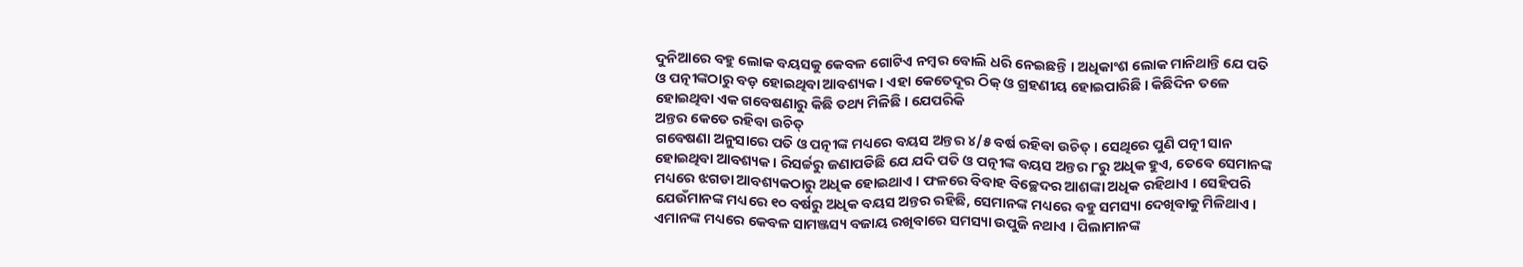ଦୁନିଆରେ ବହୁ ଲୋକ ବୟସକୁ କେବଳ ଗୋଟିଏ ନମ୍ବର ବୋଲି ଧରି ନେଇଛନ୍ତି । ଅଧିକାଂଶ ଲୋକ ମାନିଥାନ୍ତି ଯେ ପତି ଓ ପତ୍ନୀଙ୍କଠାରୁ ବଡ଼ ହୋଇଥିବା ଆବଶ୍ୟକ । ଏହା କେତେଦୂର ଠିକ୍ ଓ ଗ୍ରହଣୀୟ ହୋଇପାରିଛି । କିଛିଦିନ ତଳେ ହୋଇଥିବା ଏକ ଗବେଷଣାରୁ କିଛି ତଥ୍ୟ ମିଳିଛି । ଯେପରିକି
ଅନ୍ତର କେତେ ରହିବା ଉଚିତ୍
ଗବେଷଣା ଅନୁସାରେ ପତି ଓ ପତ୍ନୀଙ୍କ ମଧ୍ୟରେ ବୟସ ଅନ୍ତର ୪/୫ ବର୍ଷ ରହିବା ଉଚିତ୍ । ସେଥିରେ ପୁଣି ପତ୍ନୀ ସାନ ହୋଇଥିବା ଆବଶ୍ୟକ । ରିସର୍ଚ୍ଚରୁ ଜଣାପଡିଛି ଯେ ଯଦି ପତି ଓ ପତ୍ନୀଙ୍କ ବୟସ ଅନ୍ତର ୮ରୁ ଅଧିକ ହୁଏ, ତେବେ ସେମାନଙ୍କ ମଧ୍ୟରେ ଝଗଡା ଆବଶ୍ୟକଠାରୁ ଅଧିକ ହୋଇଥାଏ । ଫଳରେ ବିବାହ ବିଚ୍ଛେଦର ଆଶଙ୍କା ଅଧିକ ରହିଥାଏ । ସେହିପରି ଯେଉଁମାନଙ୍କ ମଧ୍ୟରେ ୧୦ ବର୍ଷରୁ ଅଧିକ ବୟସ ଅନ୍ତର ରହିଛି, ସେମାନଙ୍କ ମଧ୍ୟରେ ବହୁ ସମସ୍ୟା ଦେଖିବାକୁ ମିଳିଥାଏ । ଏମାନଙ୍କ ମଧ୍ୟରେ କେବଳ ସାମଞ୍ଜସ୍ୟ ବଜାୟ ରଖିବାରେ ସମସ୍ୟା ଉପୁଜି ନଥାଏ । ପିଲାମାନଙ୍କ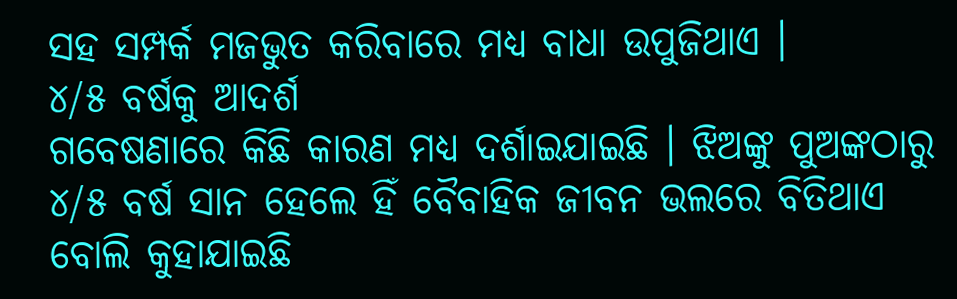ସହ ସମ୍ପର୍କ ମଜଭୁତ କରିବାରେ ମଧ୍ୟ ବାଧା ଉପୁଜିଥାଏ ।
୪/୫ ବର୍ଷକୁ ଆଦର୍ଶ
ଗବେଷଣାରେ କିଛି କାରଣ ମଧ୍ୟ ଦର୍ଶାଇଯାଇଛି । ଝିଅଙ୍କୁ ପୁଅଙ୍କଠାରୁ ୪/୫ ବର୍ଷ ସାନ ହେଲେ ହିଁ ବୈବାହିକ ଜୀବନ ଭଲରେ ବିତିଥାଏ ବୋଲି କୁହାଯାଇଛି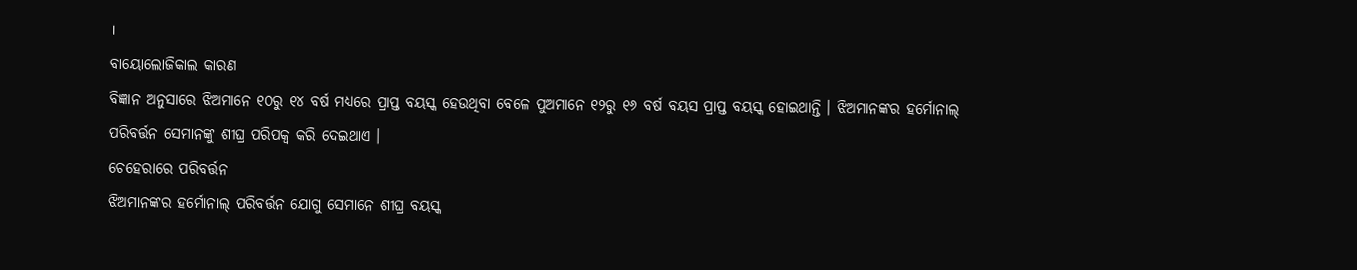।
ବାୟୋଲୋଜିକାଲ କାରଣ
ବିଜ୍ଞାନ ଅନୁସାରେ ଝିଅମାନେ ୧୦ରୁ ୧୪ ବର୍ଷ ମଧ୍ୟରେ ପ୍ରାପ୍ତ ବୟସ୍କ ହେଉଥିବା ବେଳେ ପୁଅମାନେ ୧୨ରୁ ୧୬ ବର୍ଷ ବୟସ ପ୍ରାପ୍ତ ବୟସ୍କ ହୋଇଥାନ୍ତି । ଝିଅମାନଙ୍କର ହର୍ମୋନାଲ୍ ପରିବର୍ତ୍ତନ ସେମାନଙ୍କୁ ଶୀଘ୍ର ପରିପକ୍ୱ କରି ଦେଇଥାଏ ।
ଚେହେରାରେ ପରିବର୍ତ୍ତନ
ଝିଅମାନଙ୍କର ହର୍ମୋନାଲ୍ ପରିବର୍ତ୍ତନ ଯୋଗୁ ସେମାନେ ଶୀଘ୍ର ବୟସ୍କ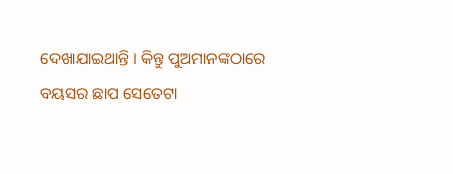ଦେଖାଯାଇଥାନ୍ତି । କିନ୍ତୁ ପୁଅମାନଙ୍କଠାରେ ବୟସର ଛାପ ସେତେଟା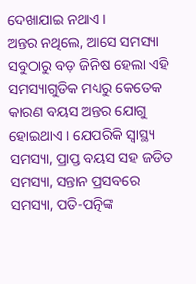ଦେଖାଯାଇ ନଥାଏ ।
ଅନ୍ତର ନଥିଲେ, ଆସେ ସମସ୍ୟା
ସବୁଠାରୁ ବଡ଼ ଜିନିଷ ହେଲା ଏହି ସମସ୍ୟାଗୁଡିକ ମଧ୍ୟରୁ କେତେକ କାରଣ ବୟସ ଅନ୍ତର ଯୋଗୁ ହୋଇଥାଏ । ଯେପରିକି ସ୍ୱାସ୍ଥ୍ୟ ସମସ୍ୟା, ପ୍ରାପ୍ତ ବୟସ ସହ ଜଡିତ ସମସ୍ୟା, ସନ୍ତାନ ପ୍ରସବରେ ସମସ୍ୟା, ପତି-ପତ୍ନିଙ୍କ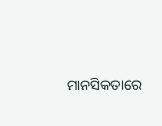ମାନସିକତାରେ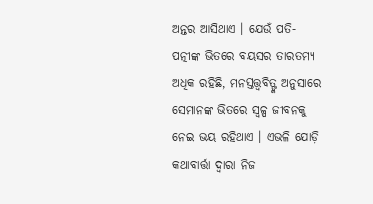ଅନ୍ତର ଆସିଥାଏ । ଯେଉଁ ପତି- ପତ୍ନୀଙ୍କ ଭିତରେ ବୟସର ତାରତମ୍ୟ ଅଧିକ ରହିଛି, ମନସ୍ତତ୍ତ୍ୱବିତ୍ଙ୍କ ଅନୁସାରେ ସେମାନଙ୍କ ଭିତରେ ସ୍ୱଳ୍ପ ଜୀବନକୁ ନେଇ ଭୟ ରହିଥାଏ । ଏଭଳି ଯୋଡ଼ି କଥାବାର୍ତ୍ତା ଦ୍ୱାରା ନିଜ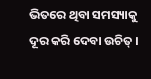ଭିତରେ ଥିବା ସମସ୍ୟାକୁ ଦୂର କରି ଦେବା ଉଚିତ୍ ।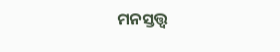ମନସ୍ତତ୍ତ୍ୱ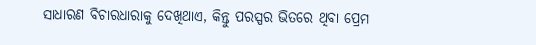ସାଧାରଣ ବିଚାରଧାରାକୁ ଦେଖିଥାଏ, କିନ୍ତୁ ପରସ୍ପର ଭିତରେ ଥିବା ପ୍ରେମ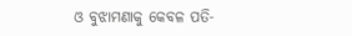ଓ ବୁଝାମଣାକୁ କେବଳ ପତି-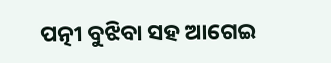ପତ୍ନୀ ବୁଝିବା ସହ ଆଗେଇ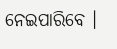ନେଇପାରିବେ ।